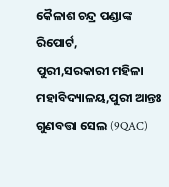କୈଳାଶ ଚନ୍ଦ୍ର ପଣ୍ଡାଙ୍କ ରିପୋର୍ଟ,
ପୁରୀ,ସରକାରୀ ମହିଳା ମହାବିଦ୍ୟାଳୟ,ପୁରୀ ଆନ୍ତଃ ଗୁଣବତ୍ତା ସେଲ (9QAC)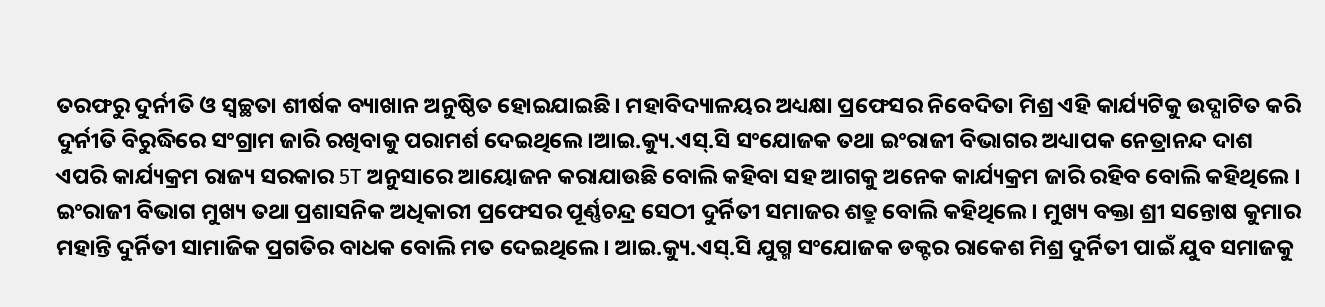ତରଫରୁ ଦୁର୍ନୀତି ଓ ସ୍ୱଚ୍ଛତା ଶୀର୍ଷକ ବ୍ୟାଖାନ ଅନୁଷ୍ଠିତ ହୋଇଯାଇଛି। ମହାବିଦ୍ୟାଳୟର ଅଧ୍ୟକ୍ଷା ପ୍ରଫେସର ନିବେଦିତା ମିଶ୍ର ଏହି କାର୍ଯ୍ୟଟିକୁ ଉଦ୍ଘାଟିତ କରି ଦୁର୍ନୀତି ବିରୁଦ୍ଧିରେ ସଂଗ୍ରାମ ଜାରି ରଖିବାକୁ ପରାମର୍ଶ ଦେଇଥିଲେ।ଆଇ.କ୍ୟୁ.ଏସ୍.ସି ସଂଯୋଜକ ତଥା ଇଂରାଜୀ ବିଭାଗର ଅଧ୍ୟାପକ ନେତ୍ରାନନ୍ଦ ଦାଶ ଏପରି କାର୍ଯ୍ୟକ୍ରମ ରାଜ୍ୟ ସରକାର 5T ଅନୁସାରେ ଆୟୋଜନ କରାଯାଉଛି ବୋଲି କହିବା ସହ ଆଗକୁ ଅନେକ କାର୍ଯ୍ୟକ୍ରମ ଜାରି ରହିବ ବୋଲି କହିଥିଲେ । ଇଂରାଜୀ ବିଭାଗ ମୁଖ୍ୟ ତଥା ପ୍ରଶାସନିକ ଅଧିକାରୀ ପ୍ରଫେସର ପୂର୍ଣ୍ଣଚନ୍ଦ୍ର ସେଠୀ ଦୁର୍ନିତୀ ସମାଜର ଶତ୍ରୁ ବୋଲି କହିଥିଲେ। ମୁଖ୍ୟ ବକ୍ତା ଶ୍ରୀ ସନ୍ତୋଷ କୁମାର ମହାନ୍ତି ଦୁର୍ନିତୀ ସାମାଜିକ ପ୍ରଗତିର ବାଧକ ବୋଲି ମତ ଦେଇଥିଲେ। ଆଇ.କ୍ୟୁ.ଏସ୍.ସି ଯୁଗ୍ମ ସଂଯୋଜକ ଡକ୍ଟର ରାକେଶ ମିଶ୍ର ଦୁର୍ନିତୀ ପାଇଁ ଯୁବ ସମାଜକୁ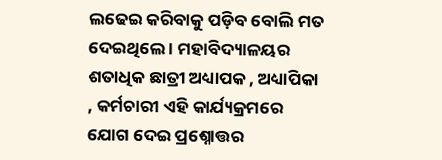ଲଢେଇ କରିବାକୁ ପଡ଼ିବ ବୋଲି ମତ ଦେଇଥିଲେ । ମହାବିଦ୍ୟାଳୟର ଶତାଧିକ ଛାତ୍ରୀ ଅଧ୍ୟାପକ , ଅଧ୍ୟାପିକା , କର୍ମଚାରୀ ଏହି କାର୍ଯ୍ୟକ୍ରମରେ ଯୋଗ ଦେଇ ପ୍ରଶ୍ନୋତ୍ତର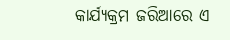କାର୍ଯ୍ୟକ୍ରମ ଜରିଆରେ ଏ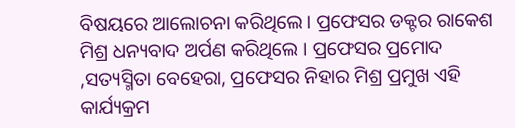ବିଷୟରେ ଆଲୋଚନା କରିଥିଲେ। ପ୍ରଫେସର ଡକ୍ଟର ରାକେଶ ମିଶ୍ର ଧନ୍ୟବାଦ ଅର୍ପଣ କରିଥିଲେ । ପ୍ରଫେସର ପ୍ରମୋଦ ,ସତ୍ୟସ୍ମିତା ବେହେରା, ପ୍ରଫେସର ନିହାର ମିଶ୍ର ପ୍ରମୁଖ ଏହି କାର୍ଯ୍ୟକ୍ରମ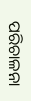ପରିଚାଳନା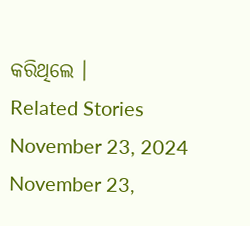କରିଥିଲେ ।
Related Stories
November 23, 2024
November 23,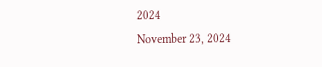2024
November 23, 2024